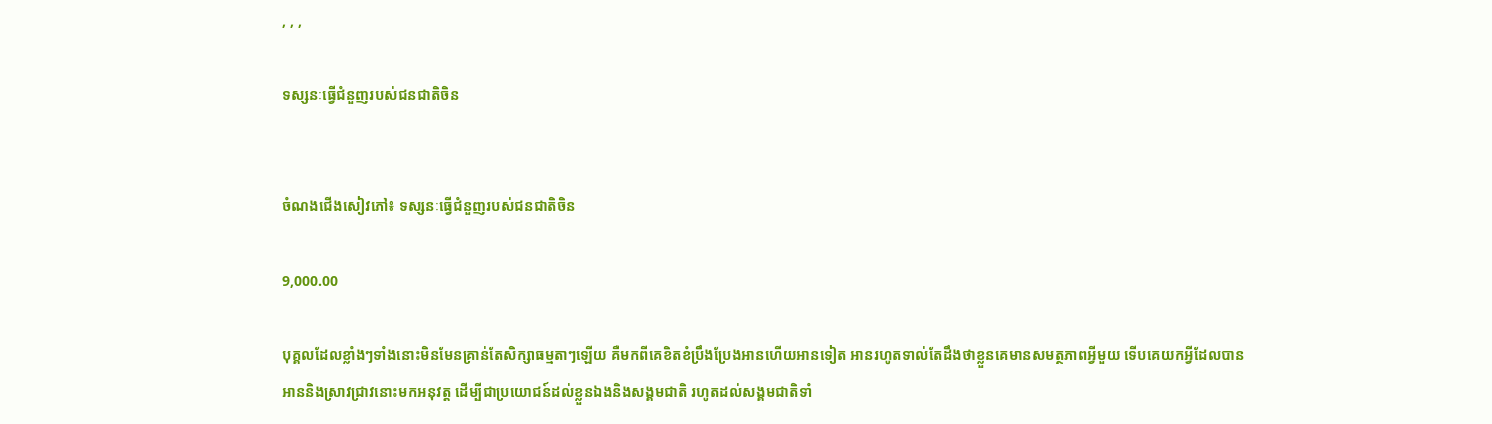, , ,

ទស្សនៈធ្វើជំនួញរបស់ជនជាតិចិន


ចំណងជើងសៀវភៅ៖ ទស្សនៈធ្វើជំនួញរបស់ជនជាតិចិន

9,000.00

បុគ្គលដែលខ្លាំងៗទាំងនោះមិនមែនគ្រាន់តែសិក្សាធម្មតាៗឡើយ គឺមកពីគេខិតខំប្រឹងប្រែងអានហើយអានទៀត អានរហូតទាល់តែដឹងថាខ្លួនគេមានសមត្ថភាពអ្វីមួយ ទើបគេយកអ្វីដែលបានអាននិងស្រាវជ្រាវនោះមកអនុវត្ត ដើម្បីជាប្រយោជន៍ដល់ខ្លួនឯងនិងសង្គមជាតិ រហូតដល់សង្គមជាតិទាំ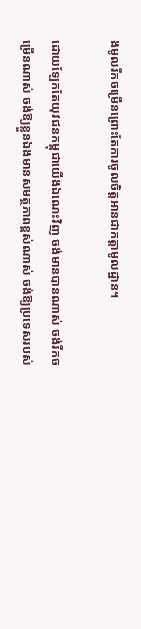ងមូលរីកចម្រើនព្រោះតែការចូលចិត្តអានជាកត្តាមូលដ្ឋាន។

ដោយឡែកតែយុវជនកម្ពុជាយើងឯណេះវិញ ចង់មានបានណាស់ ចង់រីកចម្រើនណាស់ ចង់ឱ្យខ្លួនឯងមានសមត្ថភាពខ្ពស់ណាស់ ចង់ឱ្យប្រទេសរបស់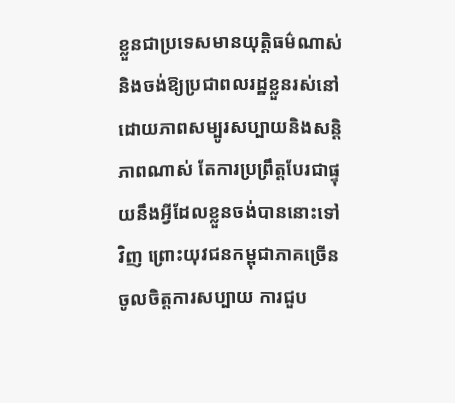ខ្លួនជាប្រទេសមានយុត្តិធម៌ណាស់ និងចង់ឱ្យប្រជាពលរដ្ឋខ្លួនរស់នៅដោយភាពសម្បូរសប្បាយនិងសន្ដិភាពណាស់ តែការប្រព្រឹត្តបែរជាផ្ទុយនឹងអ្វីដែលខ្លួនចង់បាននោះទៅវិញ ព្រោះយុវជនកម្ពុជាភាគច្រើនចូលចិត្តការសប្បាយ ការជួប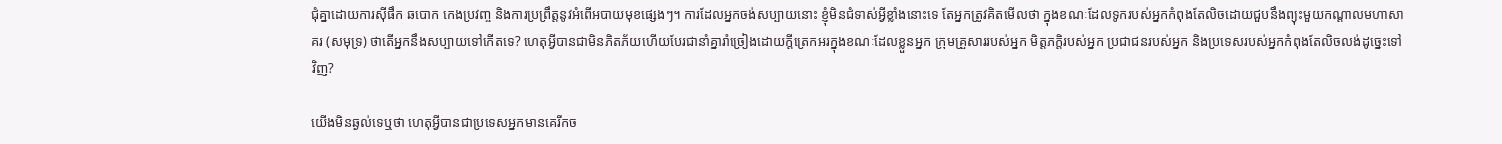ជុំគ្នាដោយការស៊ីផឹក ឆបោក កេងប្រវញ្ច និងការប្រព្រឹត្តនូវអំពើអបាយមុខផ្សេងៗ។ ការដែលអ្នកចង់សប្បាយនោះ ខ្ញុំមិនជំទាស់អ្វីខ្លាំងនោះទេ តែអ្នកត្រូវគិតមើលថា ក្នុងខណៈដែលទូករបស់អ្នកកំពុងតែលិចដោយជួបនឹងព្យុះមួយកណ្ដាលមហាសាគរ (សមុទ្រ) ថាតើអ្នកនឹងសប្បាយទៅកើតទេ? ហេតុអ្វីបានជាមិនភិតភ័យហើយបែរជានាំគ្នារាំច្រៀងដោយក្ដីត្រេកអរក្នុងខណៈដែលខ្លួនអ្នក ក្រុមគ្រួសាររបស់អ្នក មិត្តភក្ដិរបស់អ្នក ប្រជាជនរបស់អ្នក និងប្រទេសរបស់អ្នកកំពុងតែលិចលង់ដូច្នេះទៅវិញ?

យើងមិនឆ្ងល់ទេឬថា ហេតុអ្វីបានជាប្រទេសអ្នកមានគេរីកច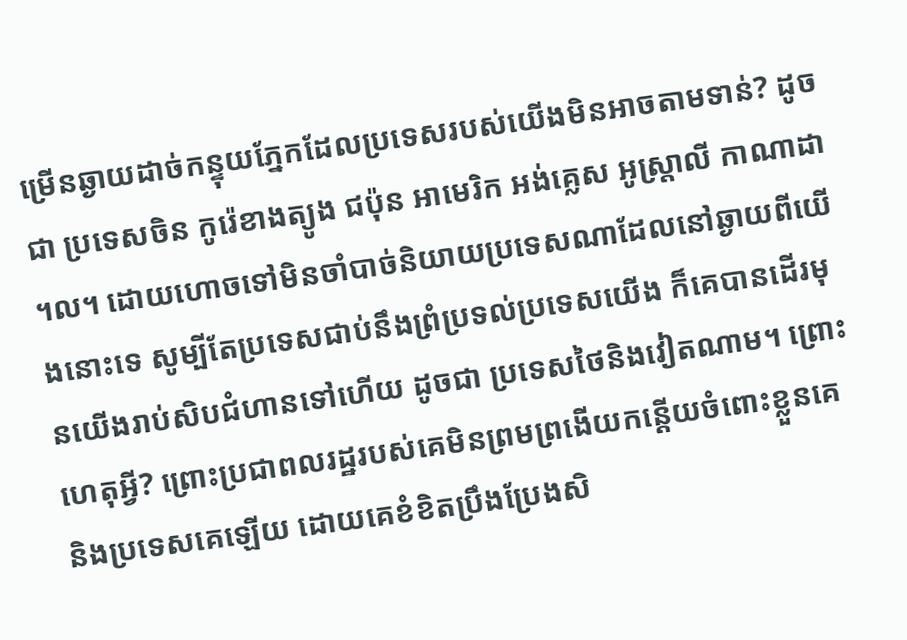ម្រើនឆ្ងាយដាច់កន្ទុយភ្នែកដែលប្រទេសរបស់យើងមិនអាចតាមទាន់? ដូចជា ប្រទេសចិន កូរ៉េខាងត្យូង ជប៉ុន អាមេរិក អង់គ្លេស អូស្ត្រាលី កាណាដា ។ល។ ដោយហោចទៅមិនចាំបាច់និយាយប្រទេសណាដែលនៅឆ្ងាយពីយើងនោះទេ សូម្បីតែប្រទេសជាប់នឹងព្រំប្រទល់ប្រទេសយើង ក៏គេបានដើរមុនយើងរាប់សិបជំហានទៅហើយ ដូចជា ប្រទេសថៃនិងវៀតណាម។ ព្រោះហេតុអ្វី? ព្រោះប្រជាពលរដ្ឋរបស់គេមិនព្រមព្រងើយកន្តើយចំពោះខ្លួនគេ និងប្រទេសគេឡើយ ដោយគេខំខិតប្រឹងប្រែងសិ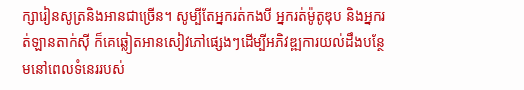ក្សារៀនសូត្រនិងអានជាច្រើន។ សូម្បីតែអ្នករត់កងបី អ្នករត់ម៉ូតូឌុប និងអ្នករត់ឡានតាក់ស៊ី ក៏គេឆ្លៀតអានសៀវភៅផ្សេងៗដើម្បីអភិវឌ្ឍការយល់ដឹងបន្ថែមនៅពេលទំនេររបស់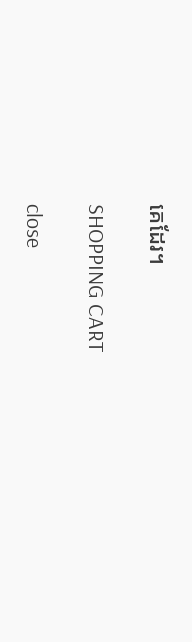គេដែរ។

SHOPPING CART

close